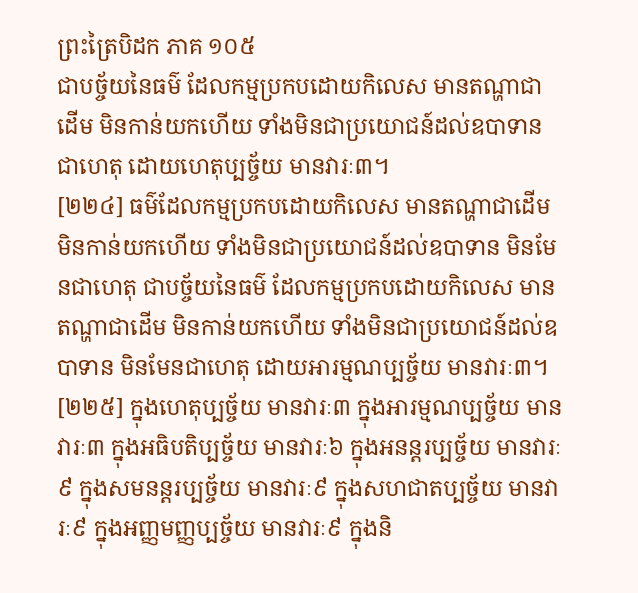ព្រះត្រៃបិដក ភាគ ១០៥
ជាបច្ច័យនៃធម៌ ដែលកម្មប្រកបដោយកិលេស មានតណ្ហាជាដើម មិនកាន់យកហើយ ទាំងមិនជាប្រយោជន៍ដល់ឧបាទាន ជាហេតុ ដោយហេតុប្បច្ច័យ មានវារៈ៣។
[២២៤] ធម៌ដែលកម្មប្រកបដោយកិលេស មានតណ្ហាជាដើម មិនកាន់យកហើយ ទាំងមិនជាប្រយោជន៍ដល់ឧបាទាន មិនមែនជាហេតុ ជាបច្ច័យនៃធម៌ ដែលកម្មប្រកបដោយកិលេស មានតណ្ហាជាដើម មិនកាន់យកហើយ ទាំងមិនជាប្រយោជន៍ដល់ឧបាទាន មិនមែនជាហេតុ ដោយអារម្មណប្បច្ច័យ មានវារៈ៣។
[២២៥] ក្នុងហេតុប្បច្ច័យ មានវារៈ៣ ក្នុងអារម្មណប្បច្ច័យ មានវារៈ៣ ក្នុងអធិបតិប្បច្ច័យ មានវារៈ៦ ក្នុងអនន្តរប្បច្ច័យ មានវារៈ៩ ក្នុងសមនន្តរប្បច្ច័យ មានវារៈ៩ ក្នុងសហជាតប្បច្ច័យ មានវារៈ៩ ក្នុងអញ្ញមញ្ញប្បច្ច័យ មានវារៈ៩ ក្នុងនិ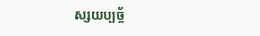ស្សយប្បច្ច័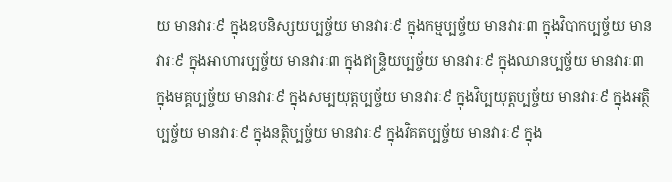យ មានវារៈ៩ ក្នុងឧបនិស្សយប្បច្ច័យ មានវារៈ៩ ក្នុងកម្មប្បច្ច័យ មានវារៈ៣ ក្នុងវិបាកប្បច្ច័យ មានវារៈ៩ ក្នុងអាហារប្បច្ច័យ មានវារៈ៣ ក្នុងឥន្រ្ទិយប្បច្ច័យ មានវារៈ៩ ក្នុងឈានប្បច្ច័យ មានវារៈ៣ ក្នុងមគ្គប្បច្ច័យ មានវារៈ៩ ក្នុងសម្បយុត្តប្បច្ច័យ មានវារៈ៩ ក្នុងវិប្បយុត្តប្បច្ច័យ មានវារៈ៩ ក្នុងអត្ថិប្បច្ច័យ មានវារៈ៩ ក្នុងនត្ថិប្បច្ច័យ មានវារៈ៩ ក្នុងវិគតប្បច្ច័យ មានវារៈ៩ ក្នុង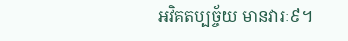អវិគតប្បច្ច័យ មានវារៈ៩។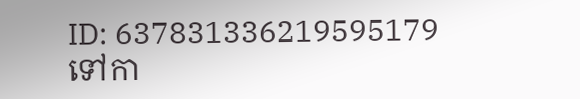ID: 637831336219595179
ទៅកា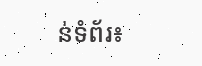ន់ទំព័រ៖